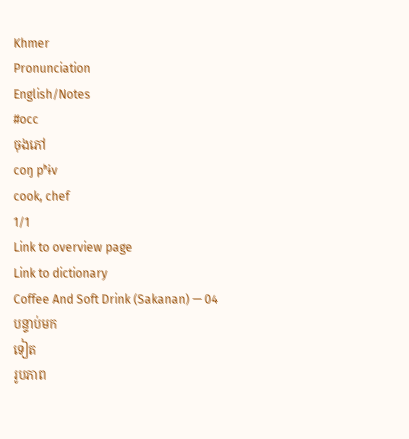Khmer
Pronunciation
English/Notes
#occ
ចុងភៅ
coŋ pʰɨv
cook, chef
1/1
Link to overview page
Link to dictionary
Coffee And Soft Drink (Sakanan) — 04
បន្ទាប់មក
ទៀត
រូបភាព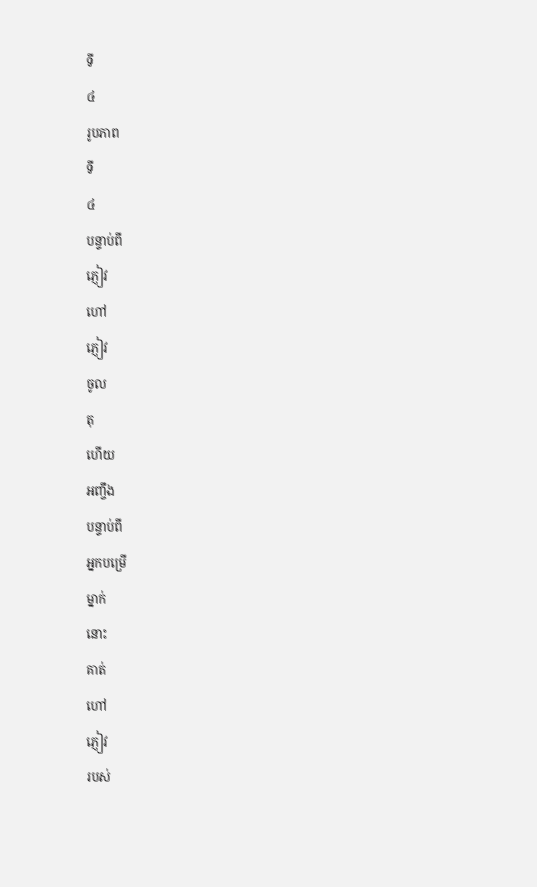ទី
៤
រូបភាព
ទី
៤
បន្ទាប់ពី
ភ្ញៀវ
ហៅ
ភ្ញៀវ
ចូល
តុ
ហើយ
អញ្ចឹង
បន្ទាប់ពី
អ្នកបម្រើ
ម្នាក់
នោះ
គាត់
ហៅ
ភ្ញៀវ
របស់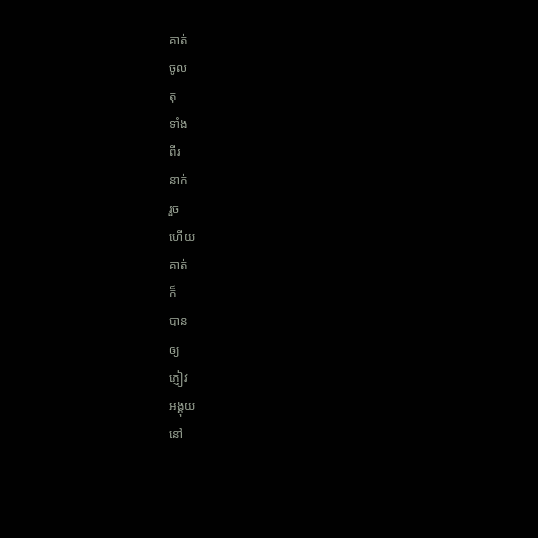គាត់
ចូល
តុ
ទាំង
ពីរ
នាក់
រួច
ហើយ
គាត់
ក៏
បាន
ឲ្យ
ភ្ញៀវ
អង្គុយ
នៅ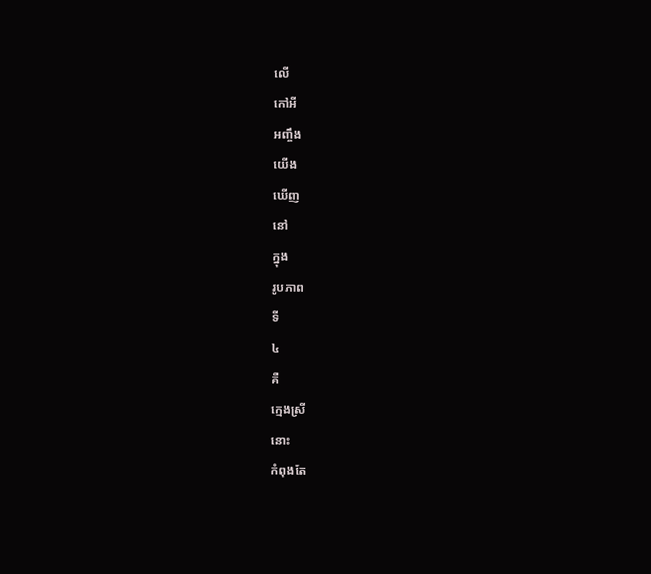លើ
កៅអី
អញ្ចឹង
យើង
ឃើញ
នៅ
ក្នុង
រូបភាព
ទី
៤
គឺ
ក្មេងស្រី
នោះ
កំពុងតែ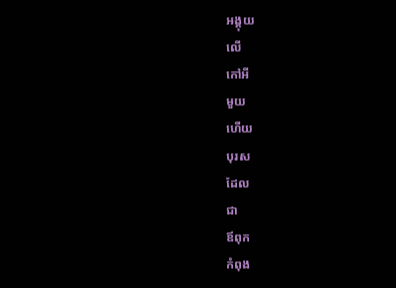អង្គុយ
លើ
កៅអី
មួយ
ហើយ
បុរស
ដែល
ជា
ឪពុក
កំពុង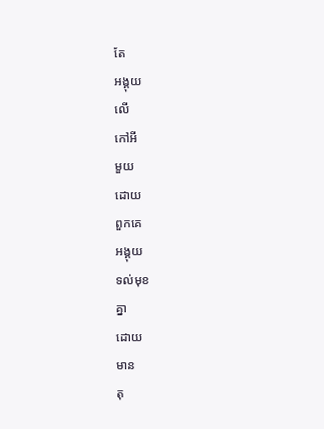តែ
អង្គុយ
លើ
កៅអី
មួយ
ដោយ
ពួកគេ
អង្គុយ
ទល់មុខ
គ្នា
ដោយ
មាន
តុ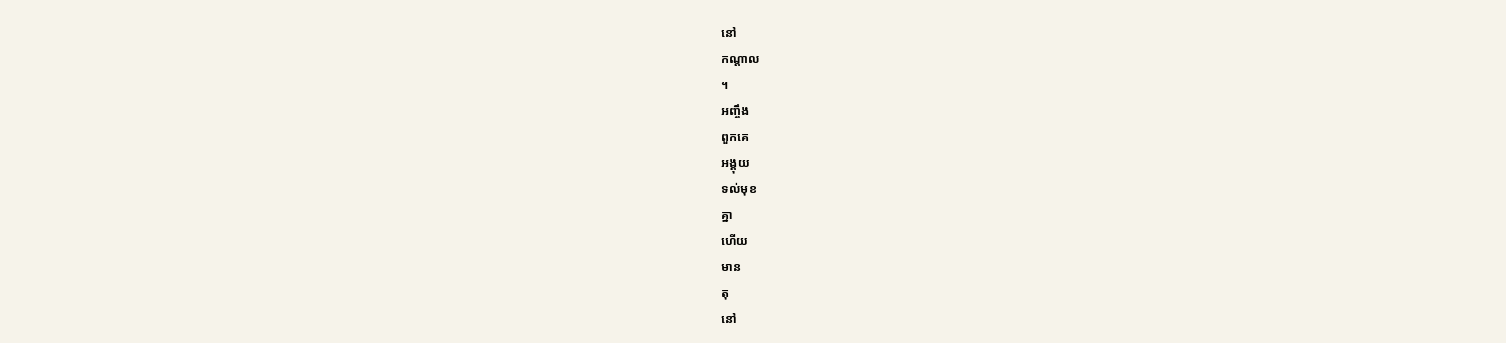នៅ
កណ្ដាល
។
អញ្ចឹង
ពួកគេ
អង្គុយ
ទល់មុខ
គ្នា
ហើយ
មាន
តុ
នៅ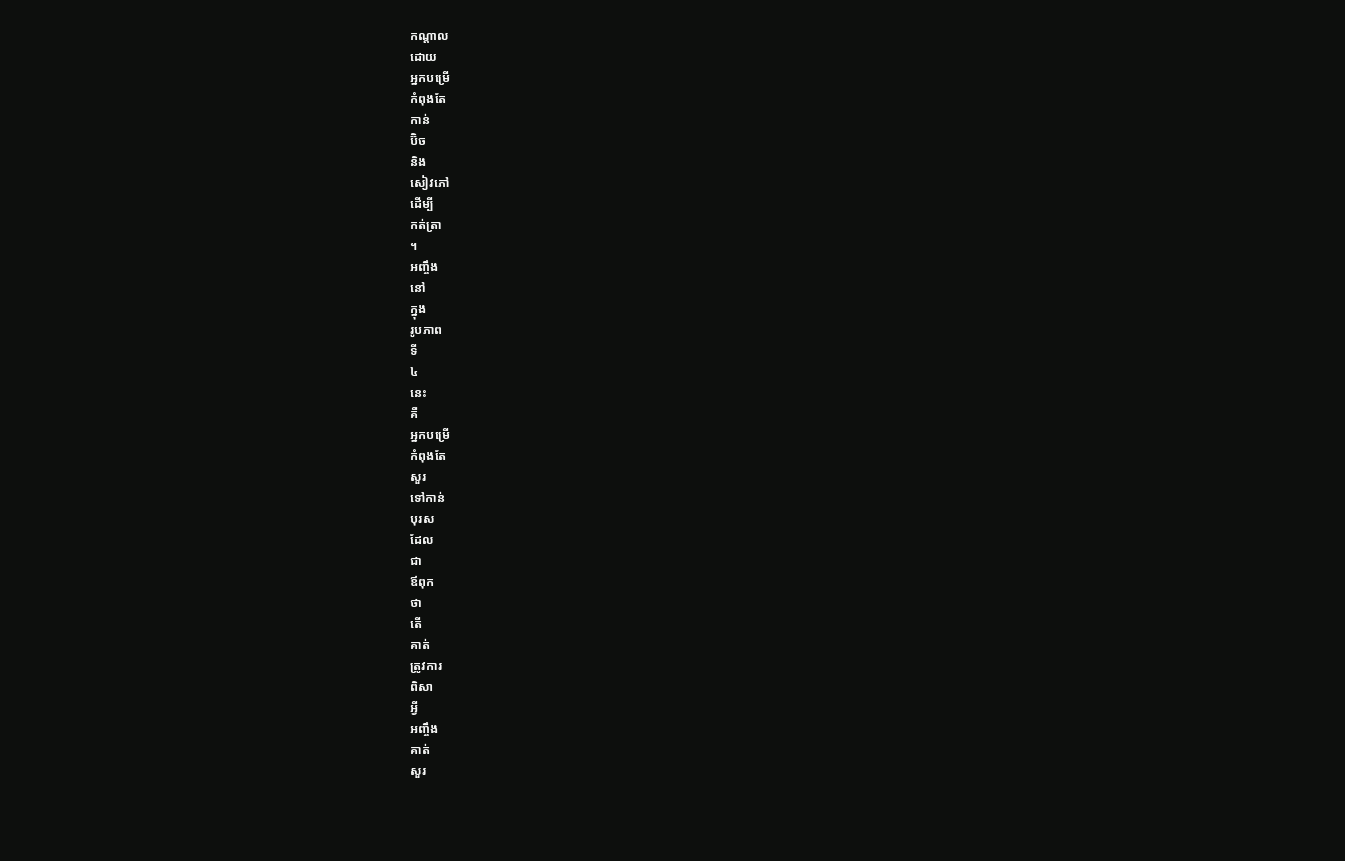កណ្ដាល
ដោយ
អ្នកបម្រើ
កំពុងតែ
កាន់
ប៊ិច
និង
សៀវភៅ
ដើម្បី
កត់ត្រា
។
អញ្ចឹង
នៅ
ក្នុង
រូបភាព
ទី
៤
នេះ
គឺ
អ្នកបម្រើ
កំពុងតែ
សួរ
ទៅកាន់
បុរស
ដែល
ជា
ឪពុក
ថា
តើ
គាត់
ត្រូវការ
ពិសា
អ្វី
អញ្ចឹង
គាត់
សួរ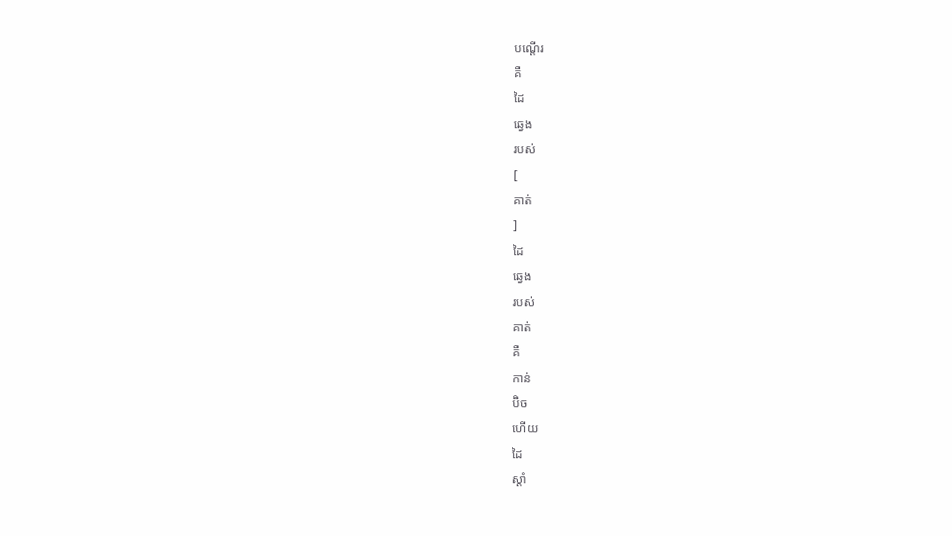បណ្ដើរ
គឺ
ដៃ
ឆ្វេង
របស់
[
គាត់
]
ដៃ
ឆ្វេង
របស់
គាត់
គឺ
កាន់
ប៊ិច
ហើយ
ដៃ
ស្ដាំ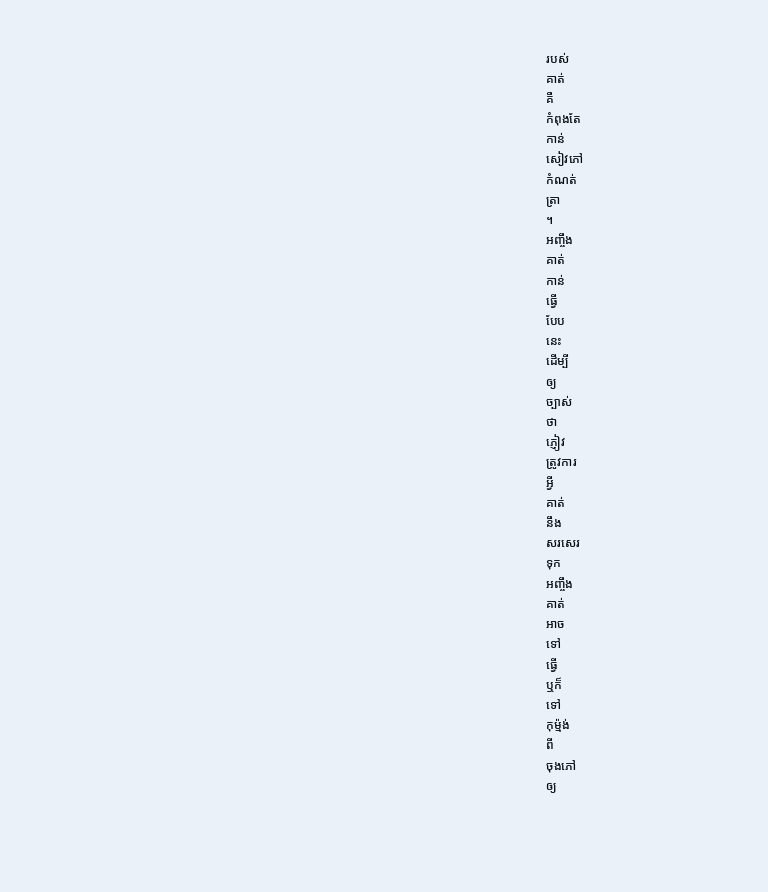របស់
គាត់
គឺ
កំពុងតែ
កាន់
សៀវភៅ
កំណត់
ត្រា
។
អញ្ចឹង
គាត់
កាន់
ធ្វើ
បែប
នេះ
ដើម្បី
ឲ្យ
ច្បាស់
ថា
ភ្ញៀវ
ត្រូវការ
អ្វី
គាត់
នឹង
សរសេរ
ទុក
អញ្ចឹង
គាត់
អាច
ទៅ
ធ្វើ
ឬក៏
ទៅ
កុម្ម៉ង់
ពី
ចុងភៅ
ឲ្យ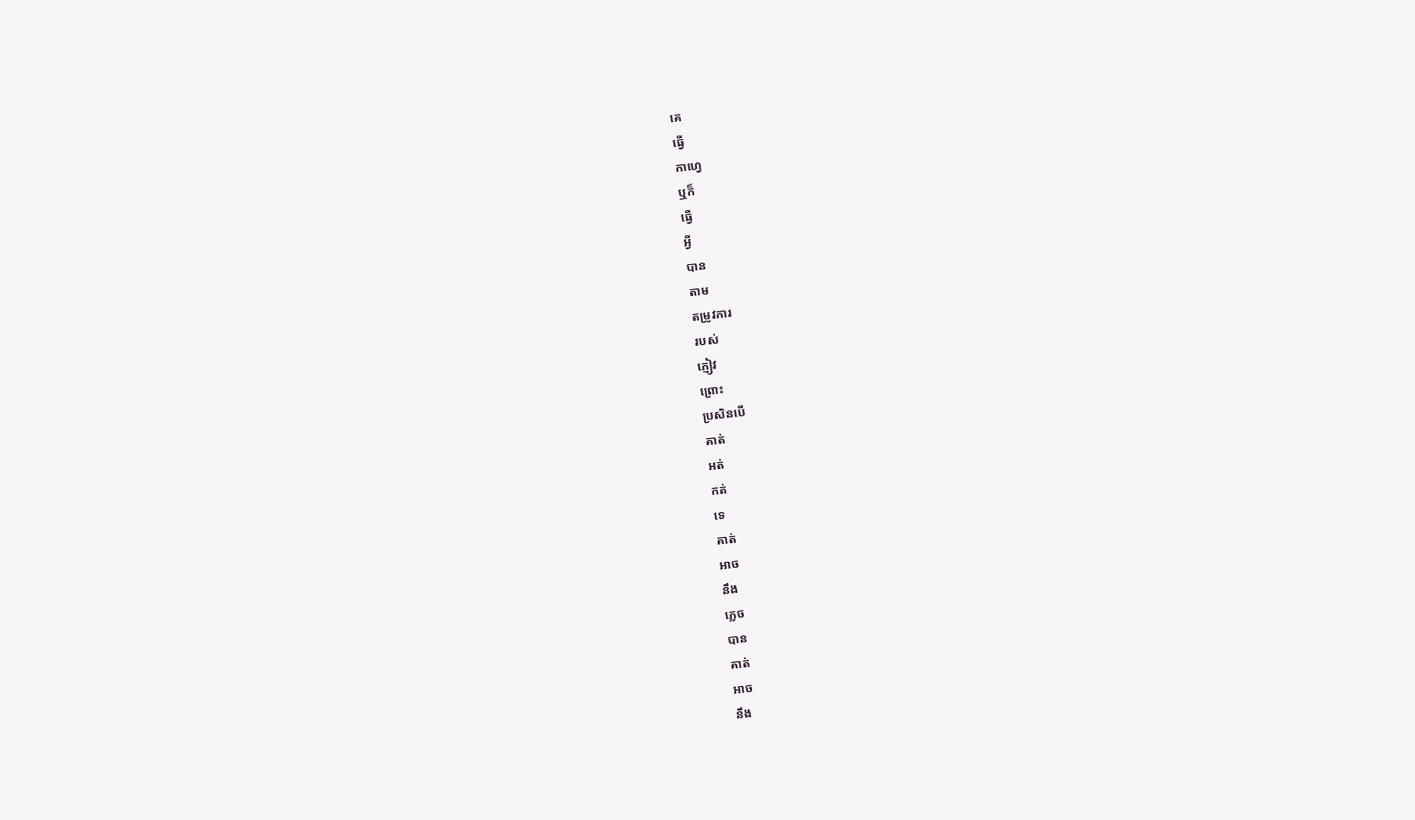គេ
ធ្វើ
កាហ្វេ
ឬក៏
ធ្វើ
អ្វី
បាន
តាម
តម្រូវការ
របស់
ភ្ញៀវ
ព្រោះ
ប្រសិនបើ
គាត់
អត់
កត់
ទេ
គាត់
អាច
នឹង
ភ្លេច
បាន
គាត់
អាច
នឹង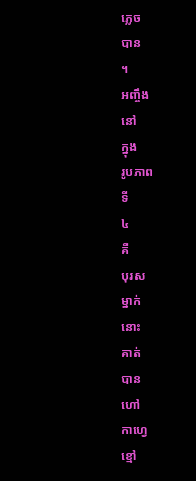ភ្លេច
បាន
។
អញ្ចឹង
នៅ
ក្នុង
រូបភាព
ទី
៤
គឺ
បុរស
ម្នាក់
នោះ
គាត់
បាន
ហៅ
កាហ្វេ
ខ្មៅ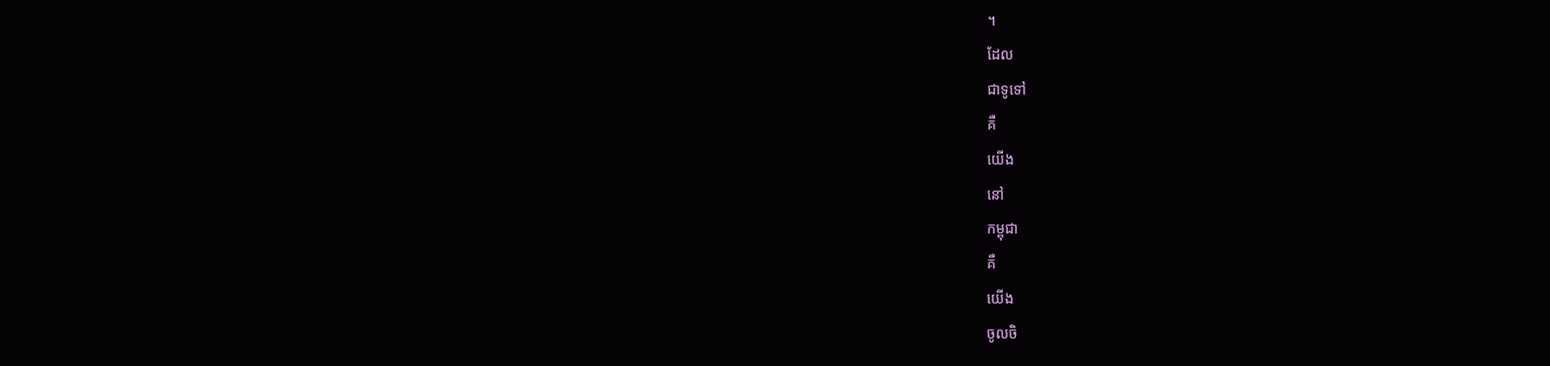។
ដែល
ជាទូទៅ
គឺ
យើង
នៅ
កម្ពុជា
គឺ
យើង
ចូលចិ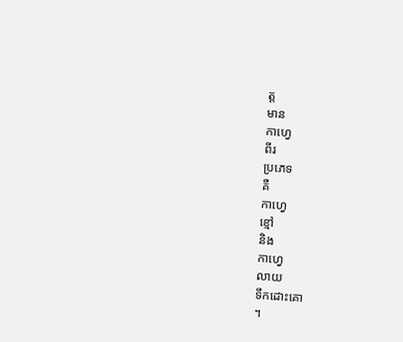ត្ត
មាន
កាហ្វេ
ពីរ
ប្រភេទ
គឺ
កាហ្វេ
ខ្មៅ
និង
កាហ្វេ
លាយ
ទឹកដោះគោ
។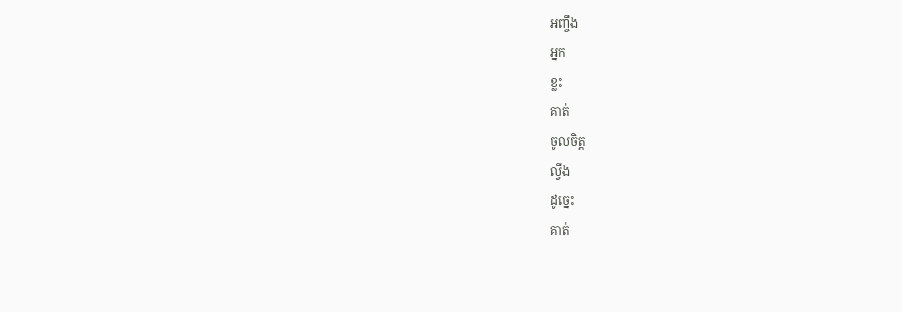អញ្ចឹង
អ្នក
ខ្លះ
គាត់
ចូលចិត្ត
ល្វីង
ដូច្នេះ
គាត់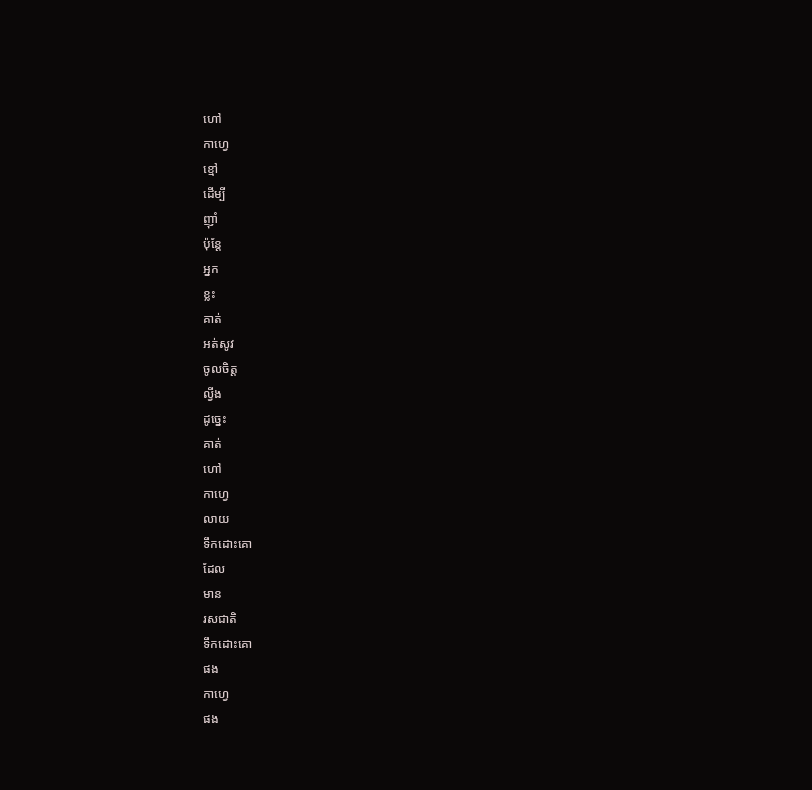ហៅ
កាហ្វេ
ខ្មៅ
ដើម្បី
ញ៉ាំ
ប៉ុន្តែ
អ្នក
ខ្លះ
គាត់
អត់សូវ
ចូលចិត្ត
ល្វីង
ដូច្នេះ
គាត់
ហៅ
កាហ្វេ
លាយ
ទឹកដោះគោ
ដែល
មាន
រសជាតិ
ទឹកដោះគោ
ផង
កាហ្វេ
ផង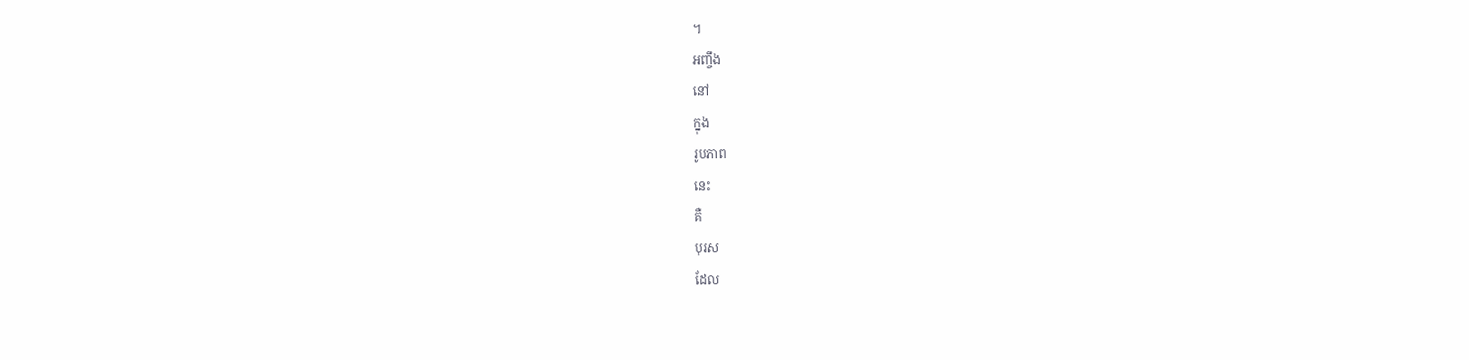។
អញ្ចឹង
នៅ
ក្នុង
រូបភាព
នេះ
គឺ
បុរស
ដែល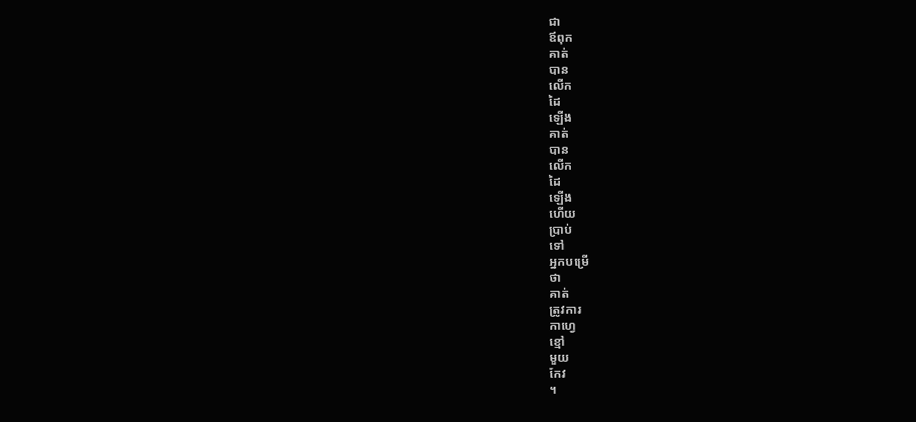ជា
ឪពុក
គាត់
បាន
លើក
ដៃ
ឡើង
គាត់
បាន
លើក
ដៃ
ឡើង
ហើយ
ប្រាប់
ទៅ
អ្នកបម្រើ
ថា
គាត់
ត្រូវការ
កាហ្វេ
ខ្មៅ
មួយ
កែវ
។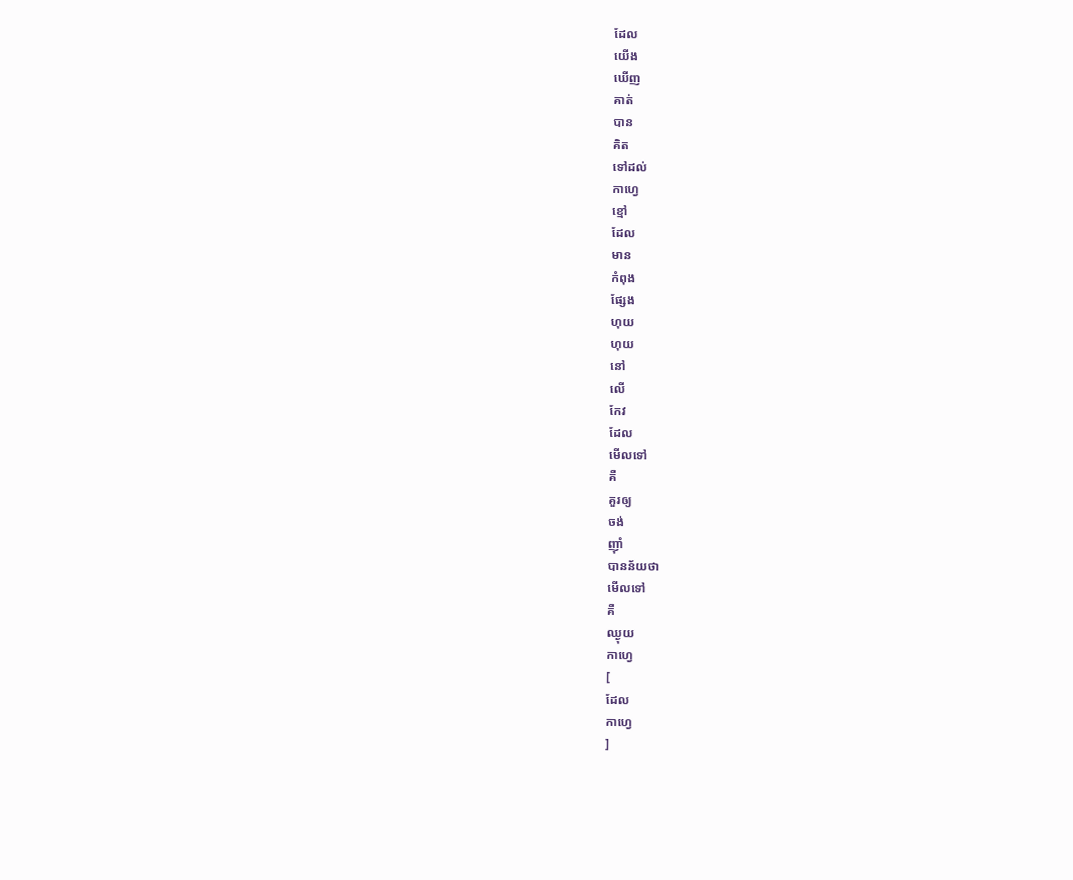ដែល
យើង
ឃើញ
គាត់
បាន
គិត
ទៅដល់
កាហ្វេ
ខ្មៅ
ដែល
មាន
កំពុង
ផ្សែង
ហុយ
ហុយ
នៅ
លើ
កែវ
ដែល
មើលទៅ
គឺ
គួរឲ្យ
ចង់
ញ៉ាំ
បានន័យថា
មើលទៅ
គឺ
ឈ្ងុយ
កាហ្វេ
[
ដែល
កាហ្វេ
]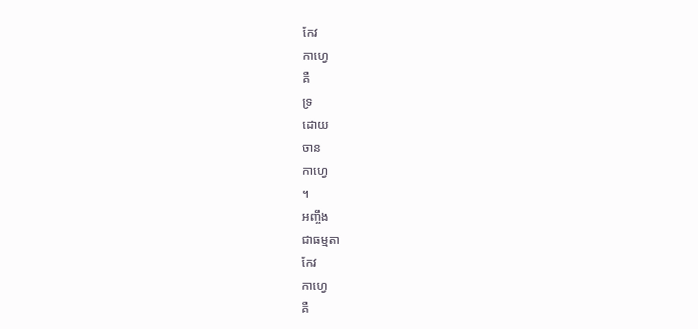កែវ
កាហ្វេ
គឺ
ទ្រ
ដោយ
ចាន
កាហ្វេ
។
អញ្ចឹង
ជាធម្មតា
កែវ
កាហ្វេ
គឺ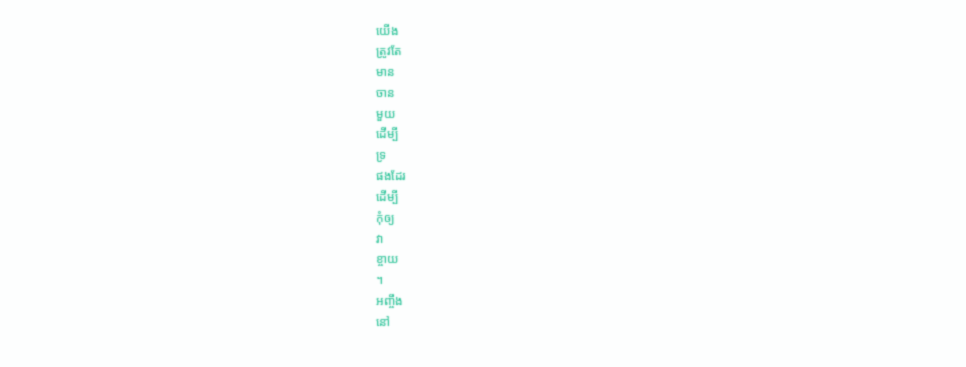យើង
ត្រូវតែ
មាន
ចាន
មួយ
ដើម្បី
ទ្រ
ផងដែរ
ដើម្បី
កុំឲ្យ
វា
ខ្ចាយ
។
អញ្ចឹង
នៅ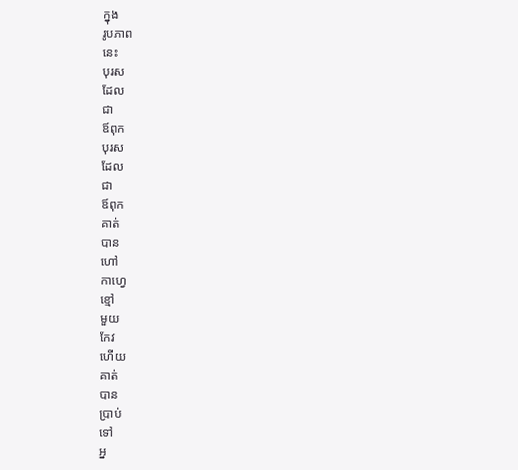ក្នុង
រូបភាព
នេះ
បុរស
ដែល
ជា
ឪពុក
បុរស
ដែល
ជា
ឪពុក
គាត់
បាន
ហៅ
កាហ្វេ
ខ្មៅ
មួយ
កែវ
ហើយ
គាត់
បាន
ប្រាប់
ទៅ
អ្ន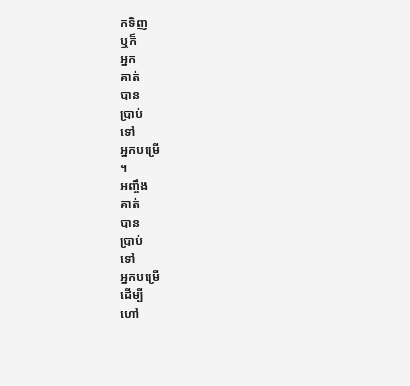កទិញ
ឬក៏
អ្នក
គាត់
បាន
ប្រាប់
ទៅ
អ្នកបម្រើ
។
អញ្ចឹង
គាត់
បាន
ប្រាប់
ទៅ
អ្នកបម្រើ
ដើម្បី
ហៅ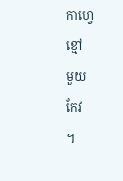កាហ្វេ
ខ្មៅ
មួយ
កែវ
។